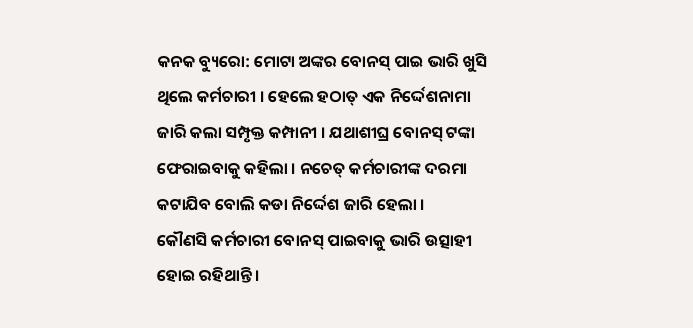କନକ ବ୍ୟୁରୋ: ମୋଟା ଅଙ୍କର ବୋନସ୍ ପାଇ ଭାରି ଖୁସି ଥିଲେ କର୍ମଚାରୀ । ହେଲେ ହଠାତ୍ ଏକ ନିର୍ଦ୍ଦେଶନାମା ଜାରି କଲା ସମ୍ପୃକ୍ତ କମ୍ପାନୀ । ଯଥାଶୀଘ୍ର ବୋନସ୍ ଟଙ୍କା ଫେରାଇବାକୁ କହିଲା । ନଚେତ୍ କର୍ମଚାରୀଙ୍କ ଦରମା କଟାଯିବ ବୋଲି କଡା ନିର୍ଦ୍ଦେଶ ଜାରି ହେଲା ।
କୌଣସି କର୍ମଚାରୀ ବୋନସ୍ ପାଇବାକୁ ଭାରି ଉତ୍ସାହୀ ହୋଇ ରହିଥାନ୍ତି ।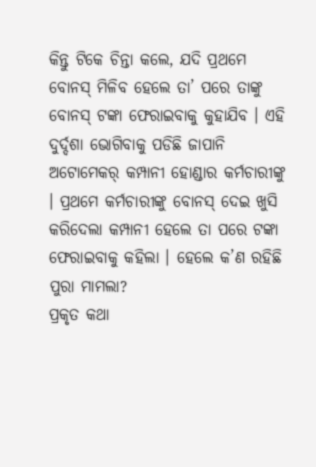କିନ୍ତୁ ଟିକେ ଚିନ୍ତା କଲେ, ଯଦି ପ୍ରଥମେ ବୋନସ୍ ମିଳିବ ହେଲେ ତା’ ପରେ ତାଙ୍କୁ ବୋନସ୍ ଟଙ୍କା ଫେରାଇବାକୁ କୁହାଯିବ । ଏହି ଦୁର୍ଦ୍ଦଶା ଭୋଗିବାକୁ ପଡିଛି ଜାପାନି ଅଟୋମେକର୍ କମ୍ପାନୀ ହୋଣ୍ଡାର କର୍ମଚାରୀଙ୍କୁ । ପ୍ରଥମେ କର୍ମଚାରୀଙ୍କୁ ବୋନସ୍ ଦେଇ ଖୁସି କରିଦେଲା କମ୍ପାନୀ ହେଲେ ତା ପରେ ଟଙ୍କା ଫେରାଇବାକୁ କହିଲା । ହେଲେ କ’ଣ ରହିଛି ପୁରା ମାମଲା?
ପ୍ରକୃତ କଥା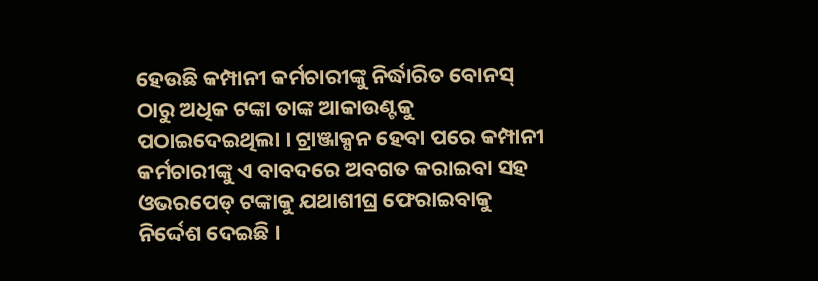ହେଉଛି କମ୍ପାନୀ କର୍ମଚାରୀଙ୍କୁ ନିର୍ଦ୍ଧାରିତ ବୋନସ୍ ଠାରୁ ଅଧିକ ଟଙ୍କା ତାଙ୍କ ଆକାଉଣ୍ଟକୁ ପଠାଇଦେଇଥିଲା । ଟ୍ରାଞ୍ଜାକ୍ସନ ହେବା ପରେ କମ୍ପାନୀ କର୍ମଚାରୀଙ୍କୁ ଏ ବାବଦରେ ଅବଗତ କରାଇବା ସହ ଓଭରପେଡ୍ ଟଙ୍କାକୁ ଯଥାଶୀଘ୍ର ଫେରାଇବାକୁ ନିର୍ଦ୍ଦେଶ ଦେଇଛି ।